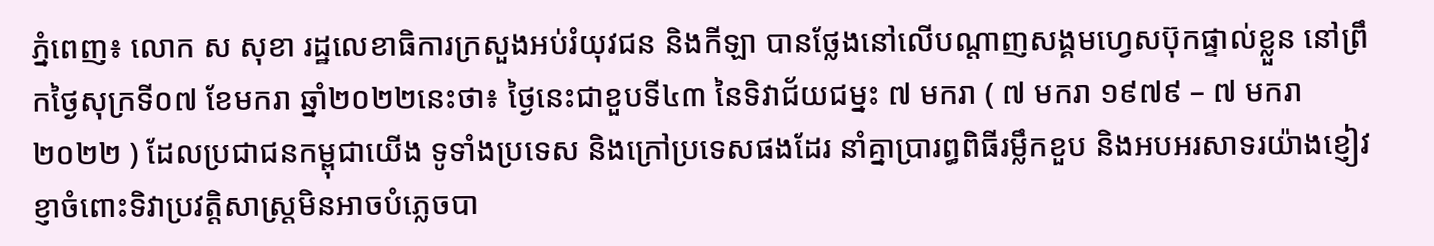ភ្នំពេញ៖ លោក ស សុខា រដ្ឋលេខាធិការក្រសួងអប់រំយុវជន និងកីឡា បានថ្លែងនៅលេីបណ្ដាញសង្គមហ្វេសប៊ុកផ្ទាល់ខ្លួន នៅព្រឹកថ្ងៃសុក្រទី០៧ ខែមករា ឆ្នាំ២០២២នេះថា៖ ថ្ងៃនេះជាខួបទី៤៣ នៃទិវាជ័យជម្នះ ៧ មករា ( ៧ មករា ១៩៧៩ – ៧ មករា ២០២២ ) ដែលប្រជាជនកម្ពុជាយើង ទូទាំងប្រទេស និងក្រៅប្រទេសផងដែរ នាំគ្នាប្រារព្ធពិធីរម្លឹកខួប និងអបអរសាទរយ៉ាងខ្ញៀវខ្ញាចំពោះទិវាប្រវត្តិសាស្ត្រមិនអាចបំភ្លេចបា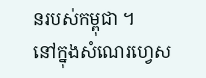នរបស់កម្ពុជា ។
នៅក្នុងសំណេរហ្វេស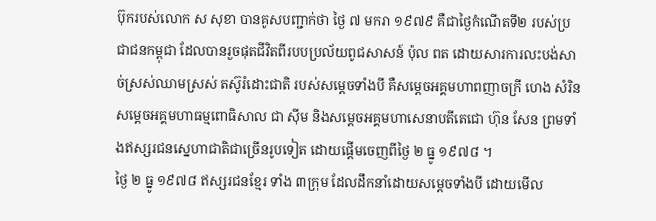ប៊ុករបស់លោក ស សុខា បានគូសបញ្ជាក់ថា ថ្ងៃ ៧ មករា ១៩៧៩ គឺជាថ្ងៃកំណើតទី២ របស់ប្រជាជនកម្ពុជា ដែលបានរួចផុតជីវិតពីរបបប្រល័យពូជសាសន៍ ប៉ុល ពត ដោយសារការលះបង់សាច់ស្រស់ឈាមស្រស់ តស៊ូរំដោះជាតិ របស់សម្តេចទាំងបី គឺសម្តេចអគ្គមហាពញាចក្រី ហេង សំរិន សម្តេចអគ្គមហាធម្មពោធិសាល ជា ស៊ីម និងសម្តេចអគ្គមហាសេនាបតីតេជោ ហ៊ុន សែន ព្រមទាំងឥស្សរជនស្នេហាជាតិជាច្រើនរូបទៀត ដោយផ្តើមចេញពីថ្ងៃ ២ ធ្នូ ១៩៧៨ ។
ថ្ងៃ ២ ធ្នូ ១៩៧៨ ឥស្សរជនខ្មែរ ទាំង ៣ក្រុម ដែលដឹកនាំដោយសម្តេចទាំងបី ដោយមើល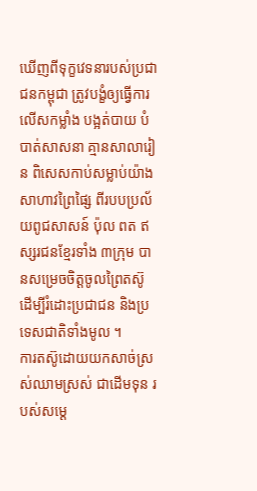ឃើញពីទុក្ខវេទនារបស់ប្រជាជនកម្ពុជា ត្រូវបង្ខំឲ្យធ្វើការលើសកម្លាំង បង្អត់បាយ បំបាត់សាសនា គ្មានសាលារៀន ពិសេសកាប់សម្លាប់យ៉ាងសាហាវព្រៃផ្សៃ ពីរបបប្រល័យពូជសាសន៍ ប៉ុល ពត ឥស្សរជនខ្មែរទាំង ៣ក្រុម បានសម្រេចចិត្តចូលព្រៃតស៊ូ ដើម្បីរំដោះប្រជាជន និងប្រទេសជាតិទាំងមូល ។
ការតស៊ូដោយយកសាច់ស្រស់ឈាមស្រស់ ជាដើមទុន របស់សម្តេ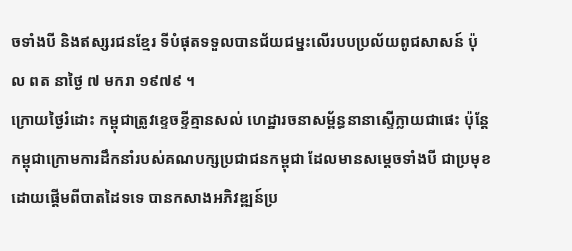ចទាំងបី និងឥស្សរជនខ្មែរ ទីបំផុតទទួលបានជ័យជម្នះលើរបបប្រល័យពូជសាសន៍ ប៉ុល ពត នាថ្ងៃ ៧ មករា ១៩៧៩ ។
ក្រោយថ្ងៃរំដោះ កម្ពុជាត្រូវខ្ទេចខ្ទីគ្មានសល់ ហេដ្ឋារចនាសម្ព័ន្ធនានាស្ទើក្លាយជាផេះ ប៉ុន្តែកម្ពុជាក្រោមការដឹកនាំរបស់គណបក្សប្រជាជនកម្ពុជា ដែលមានសម្តេចទាំងបី ជាប្រមុខ ដោយផ្តើមពីបាតដៃទទេ បានកសាងអភិវឌ្ឍន៍ប្រ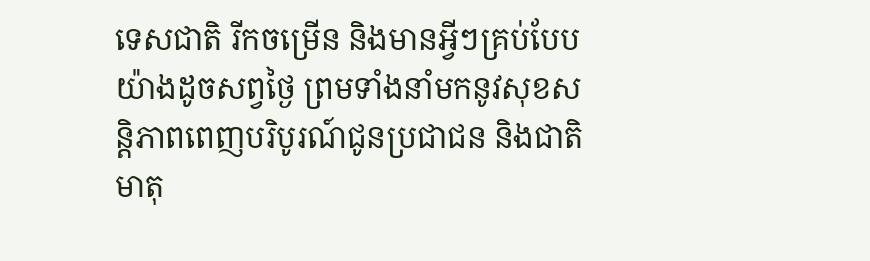ទេសជាតិ រីកចម្រើន និងមានអ្វីៗគ្រប់បែបយ៉ាងដូចសព្វថ្ងៃ ព្រមទាំងនាំមកនូវសុខសន្តិភាពពេញបរិបូរណ៍ជូនប្រជាជន និងជាតិមាតុ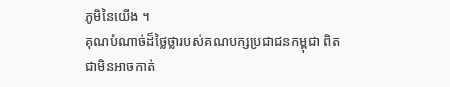ភូមិនៃយើង ។
គុណបំណាច់ដ៏ថ្លៃថ្លារបស់គណបក្សប្រជាជនកម្ពុជា ពិតជាមិនអាចកាត់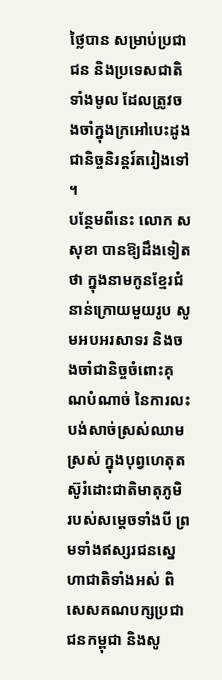ថ្លៃបាន សម្រាប់ប្រជាជន និងប្រទេសជាតិទាំងមូល ដែលត្រូវចងចាំក្នុងក្រអៅបេះដូងជានិច្ចនិរន្តរ៍តរៀងទៅ ។
បន្ថែមពីនេះ លោក ស សុខា បានឱ្យដឹងទៀតថា ក្នុងនាមកូនខ្មែរជំនាន់ក្រោយមួយរូប សូមអបអរសាទរ និងចងចាំជានិច្ចចំពោះគុណបំណាច់ នៃការលះបង់សាច់ស្រស់ឈាមស្រស់ ក្នុងបុព្វហេតុតស៊ូរំដោះជាតិមាតុភូមិ របស់សម្តេចទាំងបី ព្រមទាំងឥស្សរជនស្នេហាជាតិទាំងអស់ ពិសេសគណបក្សប្រជាជនកម្ពុជា និងសូ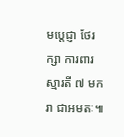មប្តេជ្ញា ថែរក្សា ការពារស្មារតី ៧ មករា ជាអមតៈ៕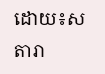ដោយ៖ស តារា